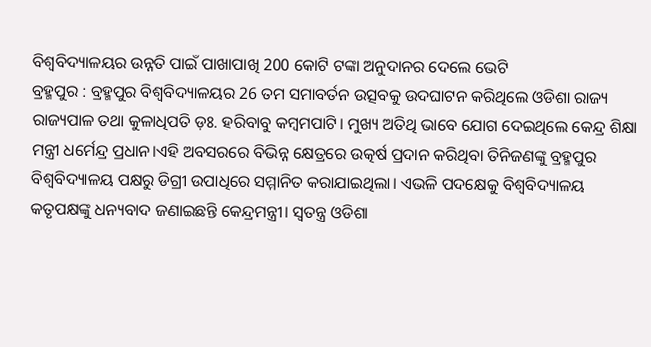ବିଶ୍ୱବିଦ୍ୟାଳୟର ଉନ୍ନତି ପାଇଁ ପାଖାପାଖି 200 କୋଟି ଟଙ୍କା ଅନୁଦାନର ଦେଲେ ଭେଟି
ବ୍ରହ୍ମପୁର : ବ୍ରହ୍ମପୁର ବିଶ୍ୱବିଦ୍ୟାଳୟର 26 ତମ ସମାବର୍ତନ ଉତ୍ସବକୁ ଉଦଘାଟନ କରିଥିଲେ ଓଡିଶା ରାଜ୍ୟ ରାଜ୍ୟପାଳ ତଥା କୁଳାଧିପତି ଡ଼ଃ. ହରିବାବୁ କମ୍ବମପାଟି। ମୁଖ୍ୟ ଅତିଥି ଭାବେ ଯୋଗ ଦେଇଥିଲେ କେନ୍ଦ୍ର ଶିକ୍ଷା ମନ୍ତ୍ରୀ ଧର୍ମେନ୍ଦ୍ର ପ୍ରଧାନ।ଏହି ଅବସରରେ ବିଭିନ୍ନ କ୍ଷେତ୍ରରେ ଉତ୍କର୍ଷ ପ୍ରଦାନ କରିଥିବା ତିନିଜଣଙ୍କୁ ବ୍ରହ୍ମପୁର ବିଶ୍ୱବିଦ୍ୟାଳୟ ପକ୍ଷରୁ ଡିଗ୍ରୀ ଉପାଧିରେ ସମ୍ମାନିତ କରାଯାଇଥିଲା। ଏଭଳି ପଦକ୍ଷେକୁ ବିଶ୍ୱବିଦ୍ୟାଳୟ କତୃପକ୍ଷଙ୍କୁ ଧନ୍ୟବାଦ ଜଣାଇଛନ୍ତି କେନ୍ଦ୍ରମନ୍ତ୍ରୀ। ସ୍ୱତନ୍ତ୍ର ଓଡିଶା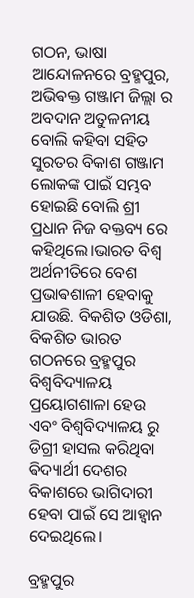ଗଠନ, ଭାଷା ଆନ୍ଦୋଳନରେ ବ୍ରହ୍ମପୁର, ଅଭିଵକ୍ତ ଗଞ୍ଜାମ ଜିଲ୍ଲା ର ଅବଦାନ ଅତୁଳନୀୟ ବୋଲି କହିବା ସହିତ ସୁରତର ବିକାଶ ଗଞ୍ଜାମ ଲୋକଙ୍କ ପାଇଁ ସମ୍ଭବ ହୋଇଛି ବୋଲି ଶ୍ରୀ ପ୍ରଧାନ ନିଜ ବକ୍ତବ୍ୟ ରେ କହିଥିଲେ।ଭାରତ ବିଶ୍ୱ ଅର୍ଥନୀତିରେ ବେଶ ପ୍ରଭାଵଶାଳୀ ହେବାକୁ ଯାଉଛି. ବିକଶିତ ଓଡିଶା, ବିକଶିତ ଭାରତ ଗଠନରେ ବ୍ରହ୍ମପୁର ବିଶ୍ୱବିଦ୍ୟାଳୟ ପ୍ରୟୋଗଶାଳା ହେଉ ଏବଂ ବିଶ୍ୱବିଦ୍ୟାଳୟ ରୁ ଡିଗ୍ରୀ ହାସଲ କରିଥିବା ଵିଦ୍ୟାର୍ଥୀ ଦେଶର ବିକାଶରେ ଭାଗିଦାରୀ ହେବା ପାଇଁ ସେ ଆହ୍ୱାନ ଦେଇଥିଲେ।

ବ୍ରହ୍ମପୁର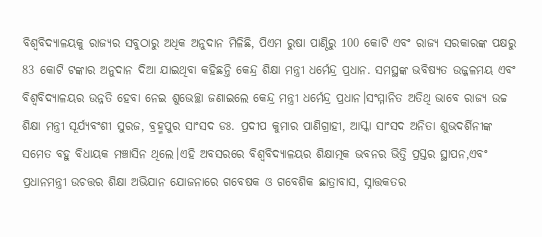ବିଶ୍ୱବିଦ୍ୟାଳୟକୁ ରାଜ୍ୟର ସବୁଠାରୁ ଅଧିକ ଅନୁଦାନ ମିଳିଛି, ପିଏମ ରୁଷା ପାଣ୍ଠିରୁ 100 କୋଟି ଏବଂ ରାଜ୍ୟ ସରକାରଙ୍କ ପକ୍ଷରୁ 83 କୋଟି ଟଙ୍କାର ଅନୁଦାନ ଦିଆ ଯାଇଥିବା କହିଛନ୍ତି କେନ୍ଦ୍ର ଶିକ୍ଷା ମନ୍ତ୍ରୀ ଧର୍ମେନ୍ଦ୍ର ପ୍ରଧାନ. ସମସ୍ଥଙ୍କ ଭବିଷ୍ୟତ ଉଜ୍ଜଳମୟ ଏବଂ ବିଶ୍ୱବିଦ୍ୟାଳୟର ଉନ୍ନତି ହେବା ନେଇ ଶୁଭେଚ୍ଛା ଜଣାଇଲେ କେନ୍ଦ୍ର ମନ୍ତ୍ରୀ ଧର୍ମେନ୍ଦ୍ର ପ୍ରଧାନ।ସଂମ୍ମାନିତ ଅତିଥି ଭାବେ ରାଜ୍ୟ ଉଚ୍ଚ ଶିକ୍ଷା ମନ୍ତ୍ରୀ ସୂର୍ଯ୍ୟବଂଶୀ ସୁରଜ, ବ୍ରହ୍ମପୁର ସାଂସଦ ଡଃ. ପ୍ରଦୀପ କୁମାର ପାଣିଗ୍ରାହୀ, ଆସ୍କା ସାଂସଦ ଅନିତା ଶୁଭଦର୍ଶିନୀଙ୍କ ସମେତ ବହୁ ବିଧାୟକ ମଞ୍ଚାସିନ ଥିଲେ।ଏହି ଅବସରରେ ବିଶ୍ୱବିଦ୍ୟାଳୟର ଶିକ୍ଷାତ୍ମକ ଭବନର ଭିତ୍ତି ପ୍ରସ୍ତର ସ୍ଥାପନ,ଏବଂ ପ୍ରଧାନମନ୍ତ୍ରୀ ଉଚତ୍ତର ଶିକ୍ଷା ଅଭିଯାନ ଯୋଜନାରେ ଗବେଷକ ଓ ଗବେଶିକ ଛାତ୍ରାବାସ, ସ୍ନାତ୍ତକତର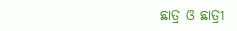ଛାତ୍ର ଓ ଛାତ୍ରୀ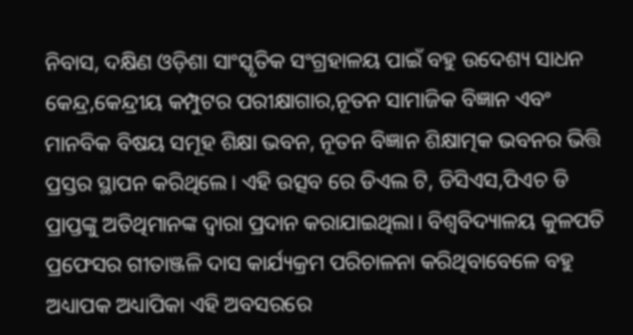ନିବାସ, ଦକ୍ଷିଣ ଓଡ଼ିଶା ସାଂସ୍କୃତିକ ସଂଗ୍ରହାଳୟ ପାଇଁ ବହୁ ଉଦେଶ୍ୟ ସାଧନ କେନ୍ଦ୍ର,କେନ୍ଦ୍ରୀୟ କମ୍ପୁଟର ପରୀକ୍ଷାଗାର,ନୂତନ ସାମାଜିକ ବିଜ୍ଞାନ ଏବଂ ମାନବିକ ବିଷୟ ସମୂହ ଶିକ୍ଷା ଭବନ, ନୂତନ ବିଜ୍ଞାନ ଶିକ୍ଷାତ୍ମକ ଭବନର ଭିତ୍ତି ପ୍ରସ୍ତର ସ୍ଥାପନ କରିଥିଲେ। ଏହି ଉତ୍ସବ ରେ ଡିଏଲ ଟି, ଡିସିଏସ,ପିଏଚ ଡି ପ୍ରାପ୍ତଙ୍କୁ ଅତିଥିମାନଙ୍କ ଦ୍ଵାରା ପ୍ରଦାନ କରାଯାଇଥିଲା। ବିଶ୍ୱବିଦ୍ୟାଳୟ କୁଳପତି ପ୍ରଫେସର ଗୀତାଞ୍ଜଳି ଦାସ କାର୍ଯ୍ୟକ୍ରମ ପରିଚାଳନା କରିଥିବାବେଳେ ବହୁ ଅଧ୍ୟାପକ ଅଧ୍ୟାପିକା ଏହି ଅବସରରେ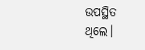ଉପସ୍ଥିତ ଥିଲେ।